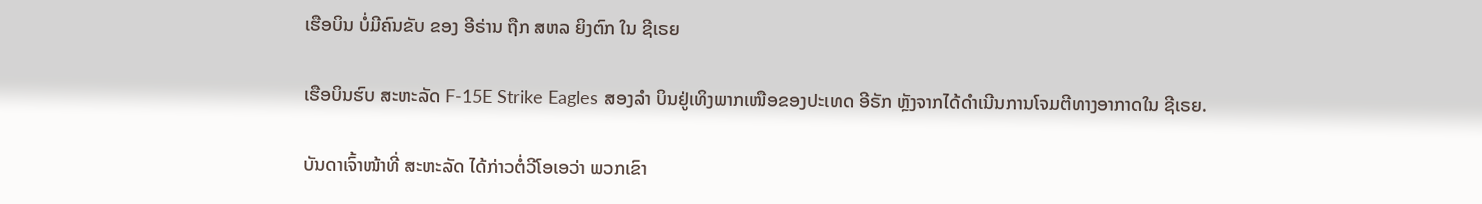ເຮືອບິນ ບໍ່ມີຄົນຂັບ ຂອງ ອີຣ່ານ ຖືກ ສຫລ ຍິງຕົກ ໃນ ຊີເຣຍ

ເຮືອບິນຮົບ ສະຫະລັດ F-15E Strike Eagles ສອງລຳ ບິນຢູ່ເທິງພາກເໜືອຂອງປະເທດ ອີຣັກ ຫຼັງຈາກໄດ້ດຳເນີນການໂຈມຕີທາງອາກາດໃນ ຊີເຣຍ.

ບັນດາເຈົ້າໜ້າທີ່ ສະຫະລັດ ໄດ້ກ່າວຕໍ່ວີໂອເອວ່າ ພວກເຂົາ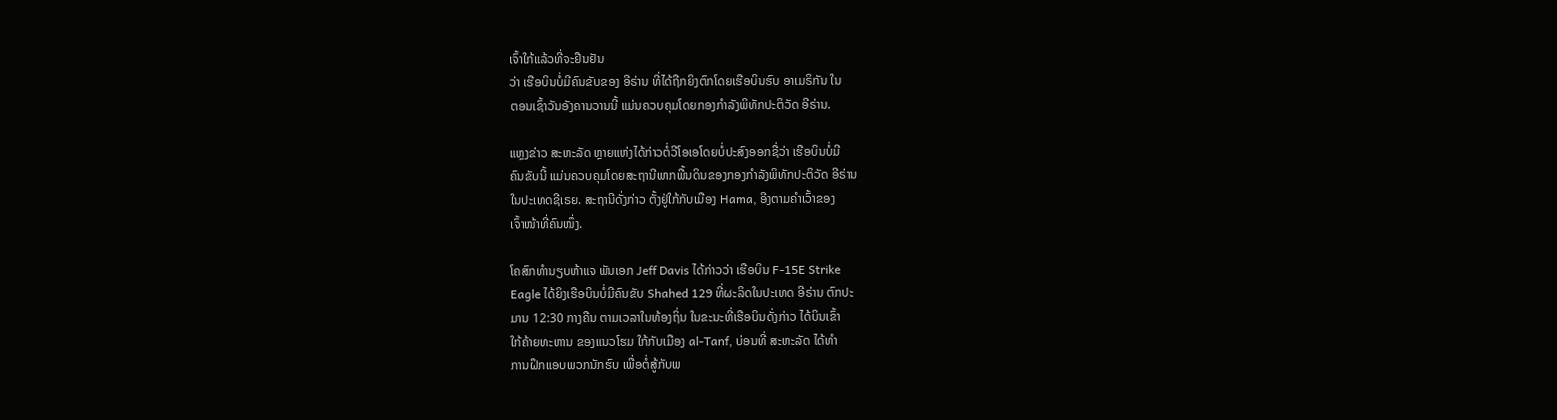ເຈົ້າໃກ້ແລ້ວທີ່ຈະຢືນຢັນ
ວ່າ ເຮືອບິນບໍ່ມີຄົນຂັບຂອງ ອີຣ່ານ ທີ່ໄດ້ຖືກຍິງຕົກໂດຍເຮືອບິນຮົບ ອາເມຣິກັນ ໃນ
ຕອນເຊົ້າວັນອັງຄານວານນີ້ ແມ່ນຄວບຄຸມໂດຍກອງກຳລັງພິທັກປະຕິວັດ ອີຣ່ານ.

ແຫຼງຂ່າວ ສະຫະລັດ ຫຼາຍແຫ່ງໄດ້ກ່າວຕໍ່ວີໂອເອໂດຍບໍ່ປະສົງອອກຊື່ວ່າ ເຮືອບິນບໍ່ມີ
ຄົນຂັບນີ້ ແມ່ນຄວບຄຸມໂດຍສະຖານີພາກພື້ນດິນຂອງກອງກຳລັງພິທັກປະຕິວັດ ອີຣ່ານ
ໃນປະເທດຊີເຣຍ. ສະຖານີດັ່ງກ່າວ ຕັ້ງຢູ່ໃກ້ກັບເມືອງ Hama, ອີງຕາມຄຳເວົ້າຂອງ
ເຈົ້າໜ້າທີ່ຄົນໜຶ່ງ.

ໂຄສົກທຳນຽບຫ້າແຈ ພັນເອກ Jeff Davis ໄດ້ກ່າວວ່າ ເຮືອບິນ F-15E Strike
Eagle ໄດ້ຍິງເຮືອບິນບໍ່ມີຄົນຂັບ Shahed 129 ທີ່ຜະລິດໃນປະເທດ ອີຣ່ານ ຕົກປະ
ມານ 12:30 ກາງຄືນ ຕາມເວລາໃນທ້ອງຖິ່ນ ໃນຂະນະທີ່ເຮືອບິນດັ່ງກ່າວ ໄດ້ບິນເຂົ້າ
ໃກ້ຄ້າຍທະຫານ ຂອງແນວໂຮມ ໃກ້ກັບເມືອງ al-Tanf, ບ່ອນທີ່ ສະຫະລັດ ໄດ້ທຳ
ການຝຶກແອບພວກນັກຮົບ ເພື່ອຕໍ່ສູ້ກັບພ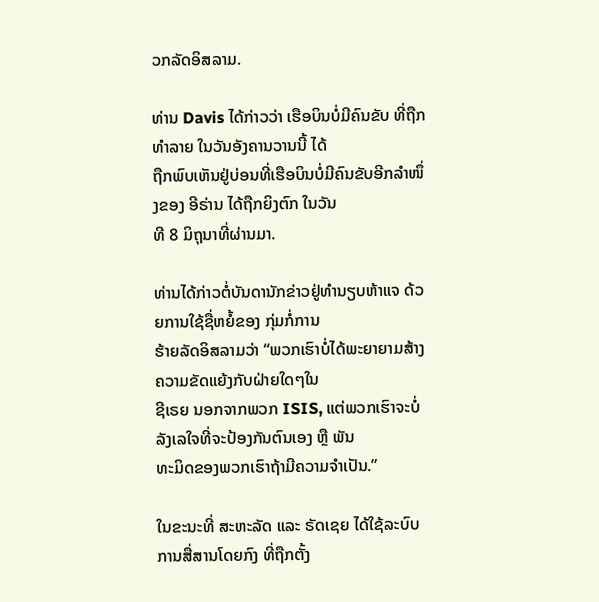ວກລັດອິສລາມ.

ທ່ານ Davis ໄດ້ກ່າວວ່າ ເຮືອບິນບໍ່ມີຄົນຂັບ ທີ່ຖືກທຳລາຍ ໃນວັນອັງຄານວານນີ້ ໄດ້
ຖືກພົບເຫັນຢູ່ບ່ອນທີ່ເຮືອບິນບໍ່ມີຄົນຂັບອີກລຳໜຶ່ງຂອງ ອີຣ່ານ ໄດ້ຖືກຍິງຕົກ ໃນວັນ
ທີ 8 ມິຖຸນາທີ່ຜ່ານມາ.

ທ່ານໄດ້ກ່າວຕໍ່ບັນດານັກຂ່າວຢູ່ທຳນຽບຫ້າແຈ ດ້ວຍການໃຊ້ຊື່ຫຍໍ້ຂອງ ກຸ່ມກໍ່ການ
ຮ້າຍລັດອິສລາມວ່າ “ພວກເຮົາບໍ່ໄດ້ພະຍາຍາມສ້າງຄວາມຂັດແຍ້ງກັບຝ່າຍໃດໆໃນ
ຊີເຣຍ ນອກຈາກພວກ ISIS, ແຕ່ພວກເຮົາຈະບໍ່ລັງເລໃຈທີ່ຈະປ້ອງກັນຕົນເອງ ຫຼື ພັນ
ທະມິດຂອງພວກເຮົາຖ້າມີຄວາມຈຳເປັນ.”

ໃນຂະນະທີ່ ສະຫະລັດ ແລະ ຣັດເຊຍ ໄດ້ໃຊ້ລະບົບການສື່ສານໂດຍກົງ ທີ່ຖືກຕັ້ງ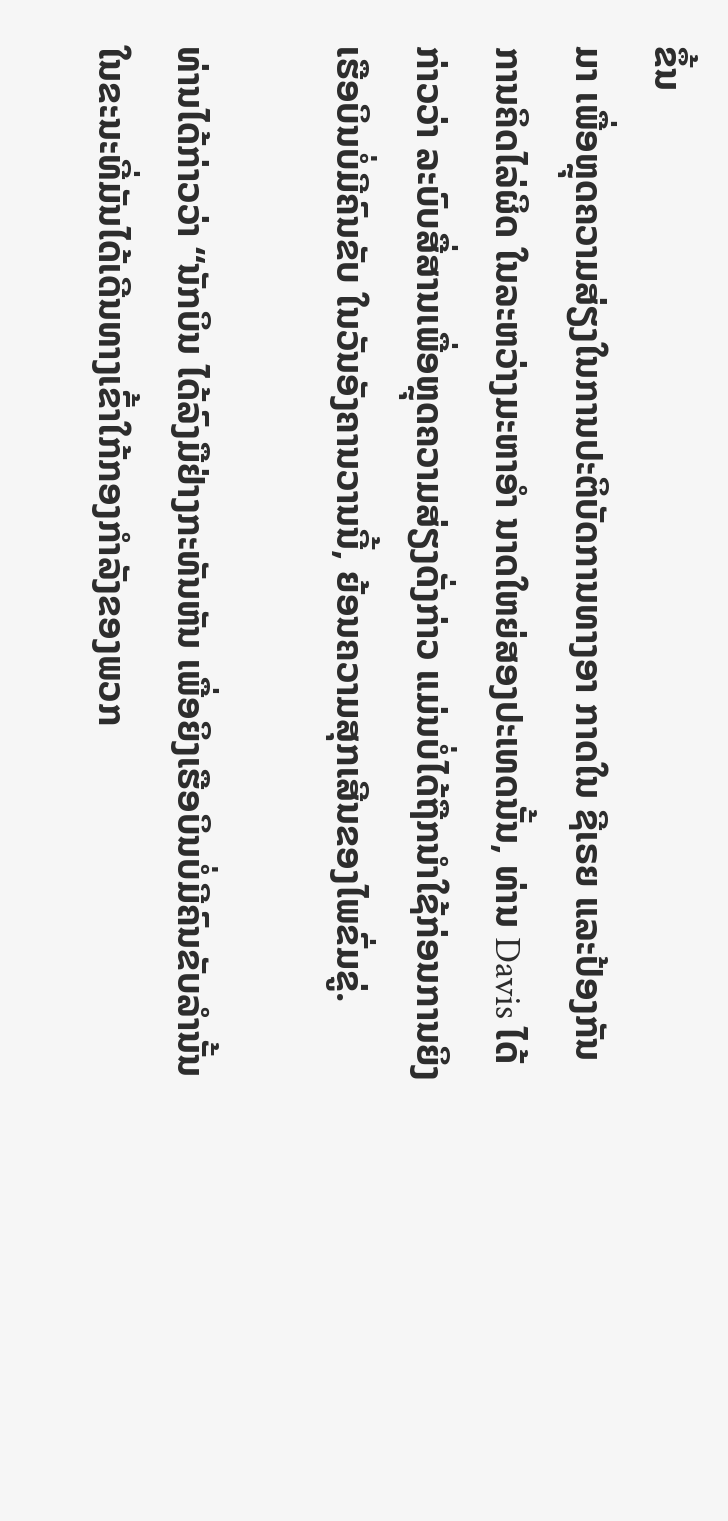ຂຶ້ນ
ມາ ເພື່ອຫຼຸດຄວາມສ່ຽງໃນການປະຕິບັດການທາງອາ ກາດໃນ ຊີເຣຍ ແລະປ້ອງກັນ
ການຄິດໄລ່ຜິດ ໃນລະຫວ່າງມະຫາອຳ ນາດໃຫຍ່ສອງປະເທດນັ້ນ, ທ່ານ Davis ໄດ້
ກ່າວວ່າ ລະບົບສື່ສານເພື່ອຫຼຸດຄວາມສ່ຽງດັ່ງກ່າວ ແມ່ນບໍ່ໄດ້ຖືກນຳໃຊ້ກ່ອນການຍິງ
ເຮືອບິນບໍ່ມີຄົນຂັບ ໃນວັນອັງຄານວານນີ້, ຍ້ອນຄວາມສຸກເສີນຂອງໄພຂົ່ມຂູ່.

ທ່ານໄດ້ກ່າວວ່າ “ນັກບິນ ໄດ້ລົງມືຢ່າງກະທັນຫັນ ເພື່ອຍິງເຮືອບິນບໍ່ມີຄົນຂັບລຳນັ້ນ
ໃນຂະນະທີ່ມັນໄດ້ເດີນທາງເຂົ້າໃກ້ກອງກຳລັງຂອງພວກ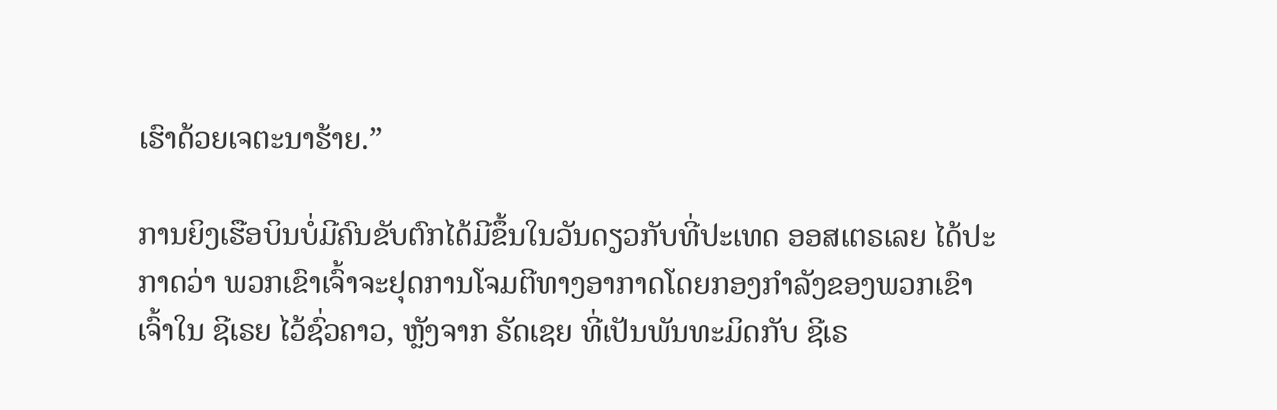ເຮົາດ້ວຍເຈຕະນາຮ້າຍ.”

ການຍິງເຮືອບິນບໍ່ມີຄົນຂັບຕົກໄດ້ມີຂຶ້ນໃນວັນດຽວກັບທີ່ປະເທດ ອອສເຕຣເລຍ ໄດ້ປະ
ກາດວ່າ ພວກເຂົາເຈົ້າຈະຢຸດການໂຈມຕີທາງອາກາດໂດຍກອງກຳລັງຂອງພວກເຂົາ
ເຈົ້າໃນ ຊີເຣຍ ໄວ້ຊົ່ວຄາວ, ຫຼັງຈາກ ຣັດເຊຍ ທີ່ເປັນພັນທະມິດກັບ ຊີເຣ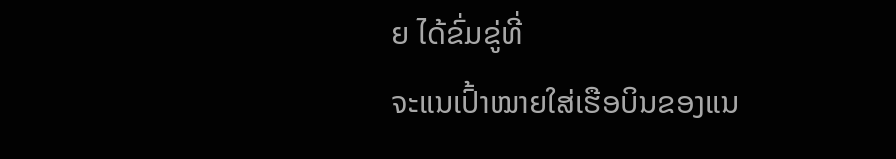ຍ ໄດ້ຂົ່ມຂູ່ທີ່
ຈະແນເປົ້າໝາຍໃສ່ເຮືອບິນຂອງແນ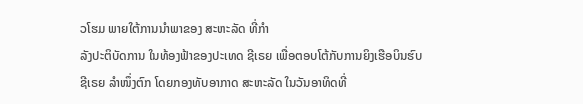ວໂຮມ ພາຍໃຕ້ການນຳພາຂອງ ສະຫະລັດ ທີ່ກຳ
ລັງປະຕິບັດການ ໃນທ້ອງຟ້າຂອງປະເທດ ຊີເຣຍ ເພື່ອຕອບໂຕ້ກັບການຍິງເຮືອບິນຮົບ
ຊີເຣຍ ລຳໜຶ່ງຕົກ ໂດຍກອງທັບອາກາດ ສະຫະລັດ ໃນວັນອາທິດທີ່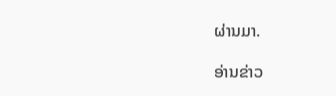ຜ່ານມາ.

ອ່ານຂ່າວ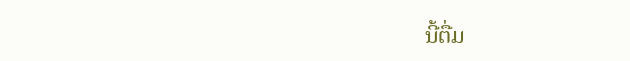ນີ້ຕື່ມ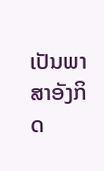ເປັນພາສາອັງກິດ